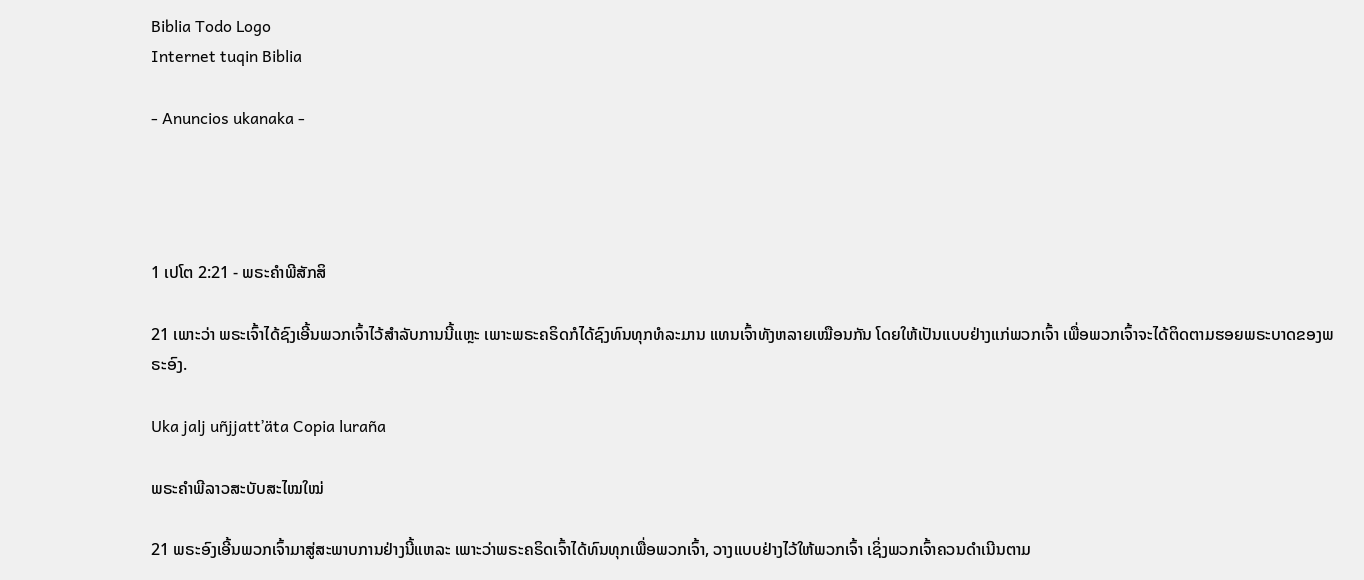Biblia Todo Logo
Internet tuqin Biblia

- Anuncios ukanaka -




1 ເປໂຕ 2:21 - ພຣະຄຳພີສັກສິ

21 ເພາະວ່າ ພຣະເຈົ້າໄດ້ຊົງເອີ້ນພວກເຈົ້າໄວ້ສຳລັບການນີ້ແຫຼະ ເພາະພຣະຄຣິດກໍໄດ້ຊົງທົນທຸກທໍລະມານ ແທນເຈົ້າທັງຫລາຍເໝືອນກັນ ໂດຍໃຫ້ເປັນແບບຢ່າງແກ່ພວກເຈົ້າ ເພື່ອພວກເຈົ້າຈະໄດ້ຕິດຕາມຮອຍພຣະບາດຂອງພຣະອົງ.

Uka jalj uñjjattʼäta Copia luraña

ພຣະຄຳພີລາວສະບັບສະໄໝໃໝ່

21 ພຣະອົງເອີ້ນພວກເຈົ້າມາສູ່ສະພາບການຢ່າງນີ້ແຫລະ ເພາະວ່າພຣະຄຣິດເຈົ້າໄດ້ທົນທຸກເພື່ອພວກເຈົ້າ, ວາງແບບຢ່າງໄວ້ໃຫ້ພວກເຈົ້າ ເຊິ່ງພວກເຈົ້າຄວນດຳເນີນຕາມ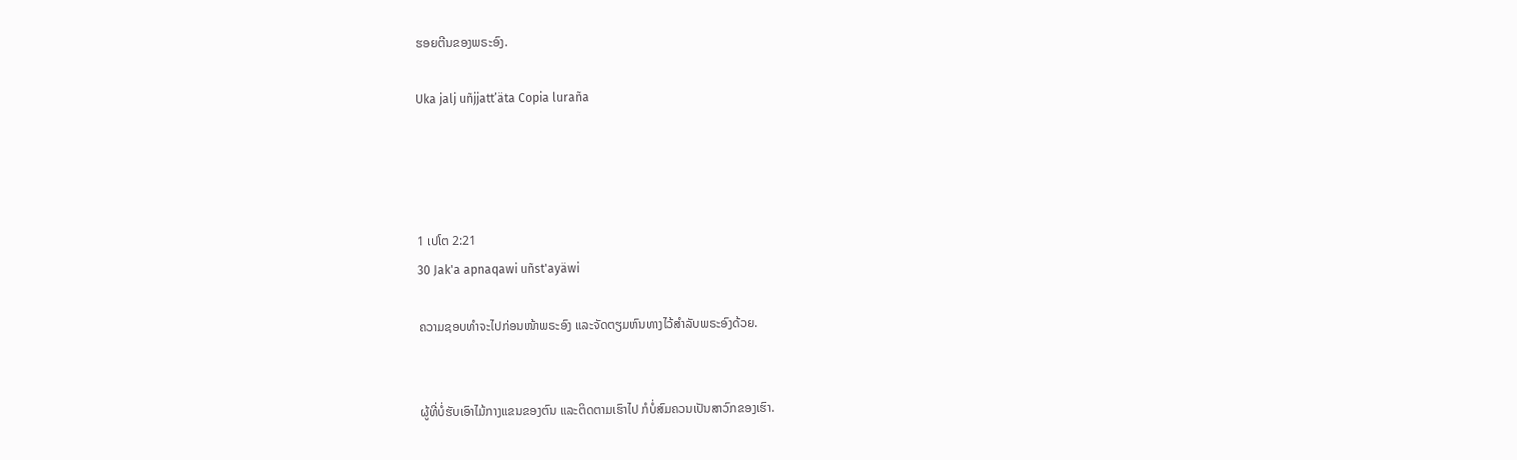ຮອຍຕີນຂອງພຣະອົງ.

Uka jalj uñjjattʼäta Copia luraña




1 ເປໂຕ 2:21
30 Jak'a apnaqawi uñst'ayäwi

ຄວາມຊອບທຳຈະໄປກ່ອນໜ້າພຣະອົງ ແລະຈັດຕຽມຫົນທາງໄວ້ສຳລັບພຣະອົງດ້ວຍ.


ຜູ້ທີ່ບໍ່ຮັບເອົາໄມ້ກາງແຂນຂອງຕົນ ແລະຕິດຕາມເຮົາໄປ ກໍບໍ່ສົມຄວນເປັນສາວົກຂອງເຮົາ.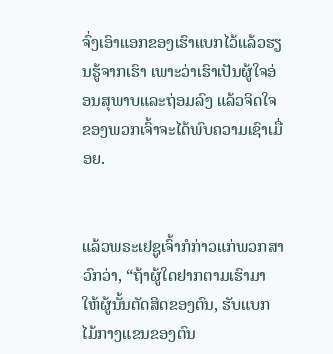ຈົ່ງເອົາແອກຂອງເຮົາແບກໄວ້ແລ້ວຮຽນຮູ້ຈາກເຮົາ ເພາະວ່າເຮົາເປັນຜູ້ໃຈອ່ອນສຸພາບແລະຖ່ອມລົງ ແລ້ວຈິດໃຈຂອງພວກເຈົ້າຈະໄດ້ພົບຄວາມເຊົາເມື່ອຍ.


ແລ້ວພຣະເຢຊູເຈົ້າກໍກ່າວແກ່ພວກສາວົກວ່າ, “ຖ້າຜູ້ໃດຢາກຕາມເຮົາມາ ໃຫ້ຜູ້ນັ້ນຕັດສິດຂອງຕົນ, ຮັບແບກໄມ້ກາງແຂນຂອງຕົນ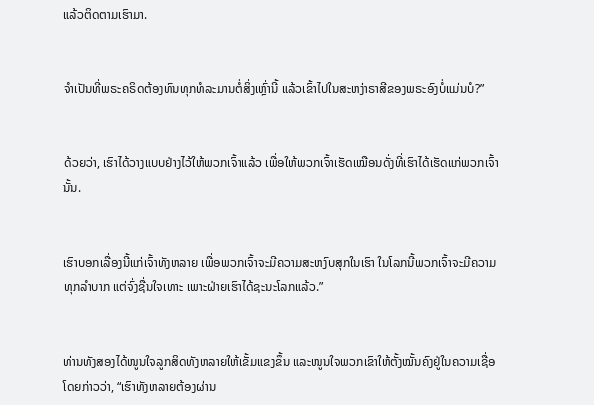ແລ້ວຕິດຕາມເຮົາມາ.


ຈຳເປັນທີ່ພຣະຄຣິດຕ້ອງທົນທຸກທໍລະມານຕໍ່ສິ່ງເຫຼົ່ານີ້ ແລ້ວເຂົ້າໄປໃນສະຫງ່າຣາສີຂອງພຣະອົງບໍ່ແມ່ນບໍ?”


ດ້ວຍວ່າ, ເຮົາໄດ້ວາງແບບຢ່າງໄວ້ໃຫ້ພວກເຈົ້າແລ້ວ ເພື່ອໃຫ້ພວກເຈົ້າເຮັດເໝືອນດັ່ງທີ່ເຮົາໄດ້ເຮັດແກ່ພວກເຈົ້ານັ້ນ.


ເຮົາບອກເລື່ອງນີ້ແກ່ເຈົ້າທັງຫລາຍ ເພື່ອພວກເຈົ້າຈະມີຄວາມສະຫງົບສຸກໃນເຮົາ ໃນໂລກນີ້ພວກເຈົ້າຈະມີຄວາມທຸກລຳບາກ ແຕ່ຈົ່ງຊື່ນໃຈເທາະ ເພາະຝ່າຍເຮົາໄດ້ຊະນະໂລກແລ້ວ.”


ທ່ານທັງສອງໄດ້ໜູນໃຈລູກສິດທັງຫລາຍໃຫ້ເຂັ້ມແຂງຂຶ້ນ ແລະໜູນໃຈພວກເຂົາໃຫ້ຕັ້ງໝັ້ນຄົງຢູ່ໃນຄວາມເຊື່ອໂດຍກ່າວວ່າ, “ເຮົາທັງຫລາຍຕ້ອງຜ່ານ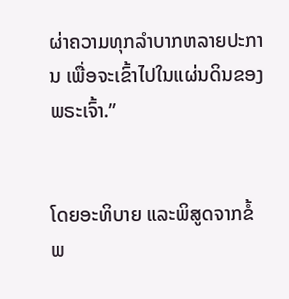ຜ່າຄວາມທຸກລຳບາກຫລາຍປະການ ເພື່ອຈະເຂົ້າໄປໃນແຜ່ນດິນຂອງພຣະເຈົ້າ.”


ໂດຍອະທິບາຍ ແລະພິສູດຈາກຂໍ້ພ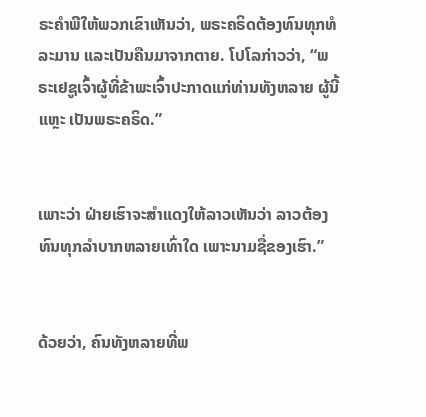ຣະຄຳພີໃຫ້ພວກເຂົາເຫັນວ່າ, ພຣະຄຣິດຕ້ອງທົນທຸກທໍລະມານ ແລະເປັນຄືນມາຈາກຕາຍ. ໂປໂລກ່າວວ່າ, “ພຣະເຢຊູເຈົ້າຜູ້ທີ່ຂ້າພະເຈົ້າປະກາດແກ່ທ່ານທັງຫລາຍ ຜູ້ນີ້ແຫຼະ ເປັນພຣະຄຣິດ.”


ເພາະວ່າ ຝ່າຍເຮົາຈະສຳແດງໃຫ້ລາວເຫັນວ່າ ລາວຕ້ອງທົນທຸກລຳບາກຫລາຍເທົ່າໃດ ເພາະນາມຊື່ຂອງເຮົາ.”


ດ້ວຍວ່າ, ຄົນທັງຫລາຍທີ່ພ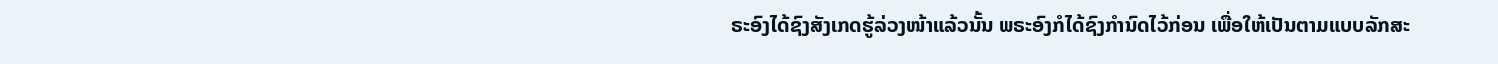ຣະອົງໄດ້ຊົງສັງເກດຮູ້ລ່ວງໜ້າແລ້ວນັ້ນ ພຣະອົງກໍໄດ້ຊົງກຳນົດໄວ້ກ່ອນ ເພື່ອໃຫ້ເປັນຕາມແບບລັກສະ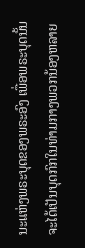ນະແຫ່ງພຣະບຸດຂອງພຣະອົງ ເພື່ອພຣະບຸດນັ້ນຈະໄດ້ເປັນບຸດກົກໃນທ່າມກາງພວກນ້ອງຫລາຍ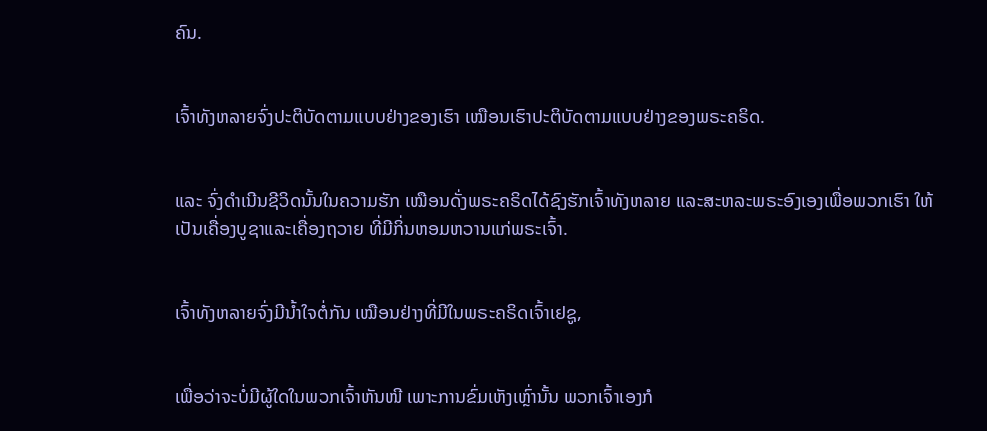ຄົນ.


ເຈົ້າທັງຫລາຍຈົ່ງປະຕິບັດຕາມແບບຢ່າງຂອງເຮົາ ເໝືອນເຮົາປະຕິບັດຕາມແບບຢ່າງຂອງພຣະຄຣິດ.


ແລະ ຈົ່ງດຳເນີນຊີວິດນັ້ນໃນຄວາມຮັກ ເໝືອນດັ່ງພຣະຄຣິດໄດ້ຊົງຮັກເຈົ້າທັງຫລາຍ ແລະສະຫລະພຣະອົງເອງເພື່ອພວກເຮົາ ໃຫ້ເປັນເຄື່ອງບູຊາແລະເຄື່ອງຖວາຍ ທີ່ມີກິ່ນຫອມຫວານແກ່ພຣະເຈົ້າ.


ເຈົ້າທັງຫລາຍຈົ່ງມີນໍ້າໃຈຕໍ່ກັນ ເໝືອນຢ່າງທີ່ມີໃນພຣະຄຣິດເຈົ້າເຢຊູ,


ເພື່ອວ່າຈະບໍ່ມີຜູ້ໃດໃນພວກເຈົ້າຫັນໜີ ເພາະການຂົ່ມເຫັງເຫຼົ່ານັ້ນ ພວກເຈົ້າເອງກໍ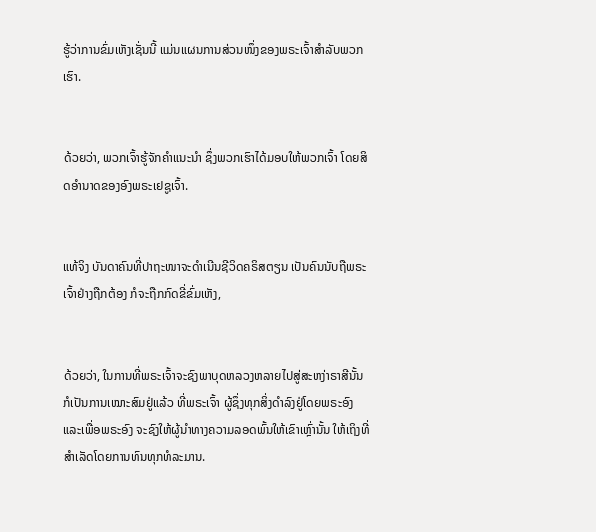ຮູ້ວ່າການຂົ່ມເຫັງເຊັ່ນນີ້ ແມ່ນແຜນການສ່ວນໜຶ່ງຂອງພຣະເຈົ້າສຳລັບພວກເຮົາ.


ດ້ວຍວ່າ, ພວກເຈົ້າຮູ້ຈັກຄຳແນະນຳ ຊຶ່ງພວກເຮົາໄດ້ມອບໃຫ້ພວກເຈົ້າ ໂດຍສິດອຳນາດຂອງອົງພຣະເຢຊູເຈົ້າ.


ແທ້ຈິງ ບັນດາຄົນທີ່ປາຖະໜາຈະດຳເນີນຊີວິດຄຣິສຕຽນ ເປັນຄົນນັບຖືພຣະເຈົ້າຢ່າງຖືກຕ້ອງ ກໍຈະຖືກກົດຂີ່ຂົ່ມເຫັງ,


ດ້ວຍວ່າ, ໃນການທີ່ພຣະເຈົ້າຈະຊົງພາບຸດຫລວງຫລາຍໄປສູ່ສະຫງ່າຣາສີນັ້ນ ກໍເປັນການເໝາະສົມຢູ່ແລ້ວ ທີ່ພຣະເຈົ້າ ຜູ້ຊຶ່ງທຸກສິ່ງດຳລົງຢູ່ໂດຍພຣະອົງ ແລະເພື່ອພຣະອົງ ຈະຊົງໃຫ້ຜູ້ນຳທາງຄວາມລອດພົ້ນໃຫ້ເຂົາເຫຼົ່ານັ້ນ ໃຫ້ເຖິງທີ່ສຳເລັດໂດຍການທົນທຸກທໍລະມານ.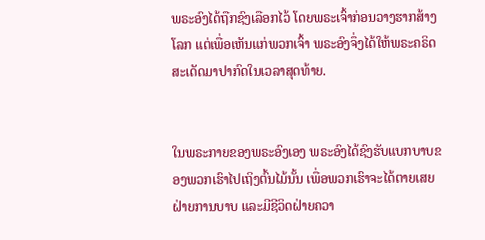ພຣະອົງໄດ້ຖືກຊົງເລືອກໄວ້ ໂດຍພຣະເຈົ້າກ່ອນວາງຮາກສ້າງໂລກ ແຕ່ເພື່ອເຫັນແກ່ພວກເຈົ້າ ພຣະອົງຈຶ່ງໄດ້ໃຫ້ພຣະຄຣິດສະເດັດມາປາກົດໃນເວລາສຸດທ້າຍ.


ໃນພຣະກາຍຂອງພຣະອົງເອງ ພຣະອົງໄດ້ຊົງຮັບແບກບາບຂອງພວກເຮົາໄປເຖິງຕົ້ນໄມ້ນັ້ນ ເພື່ອພວກເຮົາຈະໄດ້ຕາຍເສຍຝ່າຍການບາບ ແລະມີຊີວິດຝ່າຍຄວາ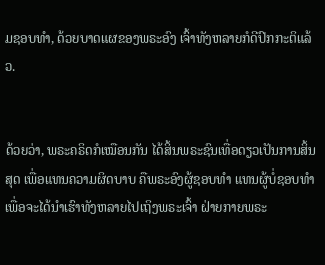ມຊອບທຳ, ດ້ວຍບາດແຜຂອງພຣະອົງ ເຈົ້າທັງຫລາຍກໍດີປົກກະຕິແລ້ວ.


ດ້ວຍວ່າ, ພຣະຄຣິດກໍເໝືອນກັນ ໄດ້ສິ້ນພຣະຊົນເທື່ອດຽວເປັນການສິ້ນສຸດ ເພື່ອແທນຄວາມຜິດບາບ ຄືພຣະອົງຜູ້ຊອບທຳ ແທນຜູ້ບໍ່ຊອບທຳ ເພື່ອຈະໄດ້ນຳເຮົາທັງຫລາຍໄປເຖິງພຣະເຈົ້າ ຝ່າຍກາຍພຣະ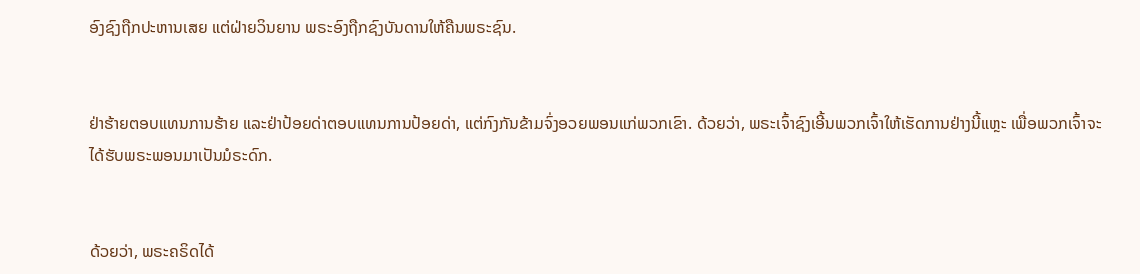ອົງຊົງຖືກປະຫານເສຍ ແຕ່ຝ່າຍວິນຍານ ພຣະອົງຖືກຊົງບັນດານໃຫ້ຄືນພຣະຊົນ.


ຢ່າຮ້າຍຕອບແທນການຮ້າຍ ແລະຢ່າປ້ອຍດ່າຕອບແທນການປ້ອຍດ່າ, ແຕ່ກົງກັນຂ້າມຈົ່ງອວຍພອນແກ່ພວກເຂົາ. ດ້ວຍວ່າ, ພຣະເຈົ້າຊົງເອີ້ນພວກເຈົ້າໃຫ້ເຮັດການຢ່າງນີ້ແຫຼະ ເພື່ອພວກເຈົ້າຈະໄດ້ຮັບພຣະພອນມາເປັນມໍຣະດົກ.


ດ້ວຍວ່າ, ພຣະຄຣິດໄດ້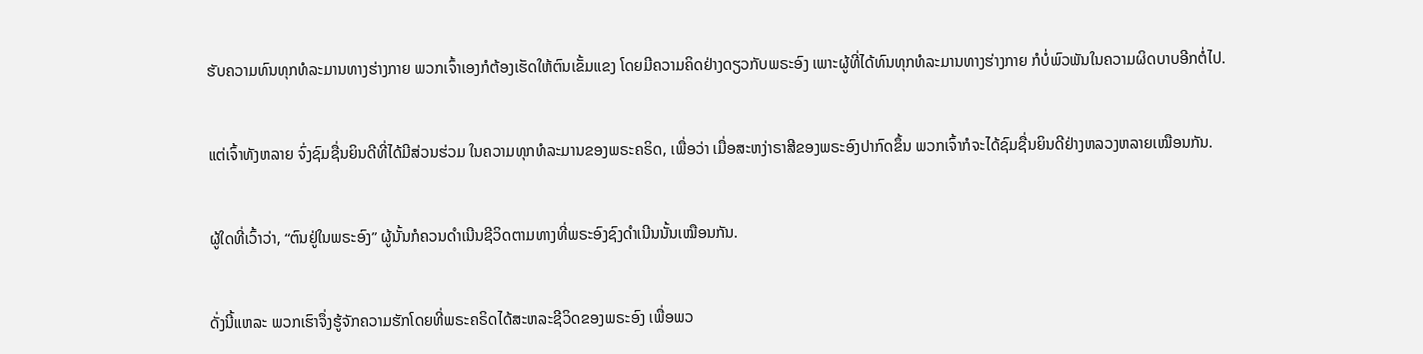ຮັບຄວາມທົນທຸກທໍລະມານທາງຮ່າງກາຍ ພວກເຈົ້າເອງກໍຕ້ອງເຮັດໃຫ້ຕົນເຂັ້ມແຂງ ໂດຍມີຄວາມຄິດຢ່າງດຽວກັບພຣະອົງ ເພາະຜູ້ທີ່ໄດ້ທົນທຸກທໍລະມານທາງຮ່າງກາຍ ກໍບໍ່ພົວພັນໃນຄວາມຜິດບາບອີກຕໍ່ໄປ.


ແຕ່ເຈົ້າທັງຫລາຍ ຈົ່ງຊົມຊື່ນຍິນດີທີ່ໄດ້ມີສ່ວນຮ່ວມ ໃນຄວາມທຸກທໍລະມານຂອງພຣະຄຣິດ, ເພື່ອວ່າ ເມື່ອສະຫງ່າຣາສີຂອງພຣະອົງປາກົດຂຶ້ນ ພວກເຈົ້າກໍຈະໄດ້ຊົມຊື່ນຍິນດີຢ່າງຫລວງຫລາຍເໝືອນກັນ.


ຜູ້ໃດທີ່ເວົ້າວ່າ, “ຕົນຢູ່ໃນພຣະອົງ” ຜູ້ນັ້ນກໍຄວນດຳເນີນຊີວິດຕາມທາງທີ່ພຣະອົງຊົງດຳເນີນນັ້ນເໝືອນກັນ.


ດັ່ງນີ້ແຫລະ ພວກເຮົາຈຶ່ງຮູ້ຈັກຄວາມຮັກໂດຍທີ່ພຣະຄຣິດໄດ້ສະຫລະຊີວິດຂອງພຣະອົງ ເພື່ອພວ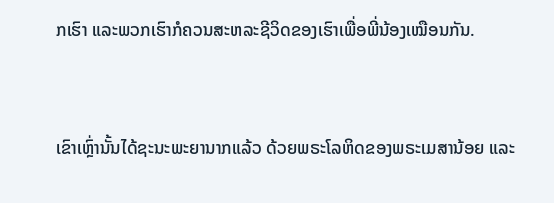ກເຮົາ ແລະພວກເຮົາກໍຄວນສະຫລະຊີວິດຂອງເຮົາເພື່ອພີ່ນ້ອງເໝືອນກັນ.


ເຂົາເຫຼົ່ານັ້ນໄດ້ຊະນະພະຍານາກແລ້ວ ດ້ວຍພຣະໂລຫິດຂອງພຣະເມສານ້ອຍ ແລະ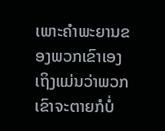ເພາະຄຳພະຍານຂອງພວກເຂົາເອງ ເຖິງແມ່ນວ່າພວກເຂົາຈະຕາຍກໍບໍ່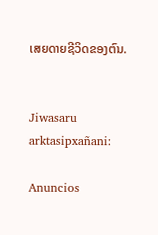ເສຍດາຍຊີວິດຂອງຕົນ.


Jiwasaru arktasipxañani:

Anuncios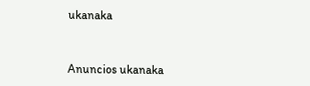ukanaka


Anuncios ukanaka